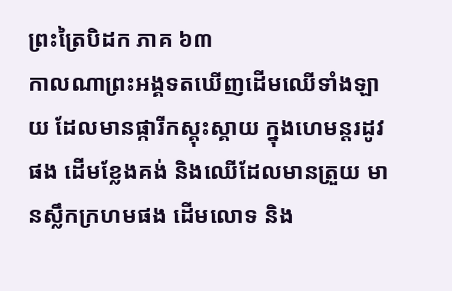ព្រះត្រៃបិដក ភាគ ៦៣
កាលណាព្រះអង្គទតឃើញដើមឈើទាំងឡាយ ដែលមានផ្ការីកស្គុះស្គាយ ក្នុងហេមន្តរដូវផង ដើមខែ្លងគង់ និងឈើដែលមានត្រួយ មានស្លឹកក្រហមផង ដើមលោទ និង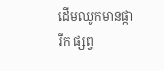ដើមឈូកមានផ្ការីក ផ្សព្វ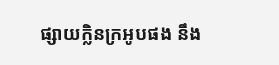ផ្សាយក្លិនក្រអូបផង នឹង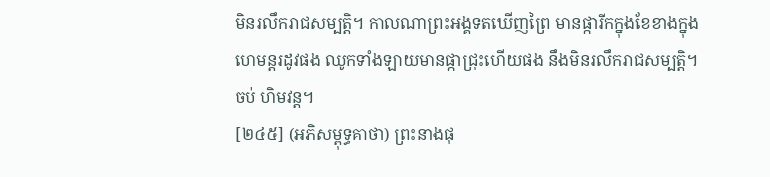មិនរលឹករាជសម្បត្តិ។ កាលណាព្រះអង្គទតឃើញព្រៃ មានផ្ការីកក្នុងខែខាងក្នុងហេមន្តរដូវផង ឈូកទាំងឡាយមានផ្កាជ្រុះហើយផង នឹងមិនរលឹករាជសម្បត្តិ។
ចប់ ហិមវន្ត។
[២៤៥] (អភិសម្ពុទ្ធគាថា) ព្រះនាងផុ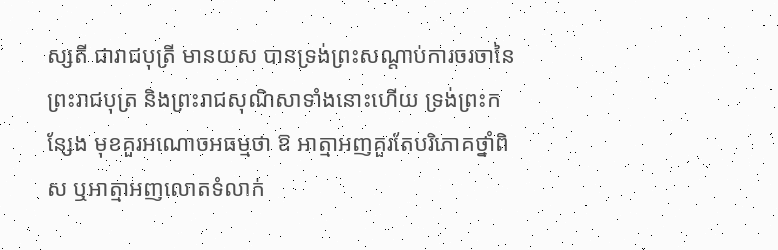ស្សតី ជារាជបុត្រី មានយស បានទ្រង់ព្រះសណ្តាប់ការចរចានៃព្រះរាជបុត្រ និងព្រះរាជសុណិសាទាំងនោះហើយ ទ្រង់ព្រះកនែ្សង មុខគួរអណោចអធម្មថា ឱ អាត្មាអញគួរតែបរិភោគថ្នាំពិស ឬអាត្មាអញលោតទំលាក់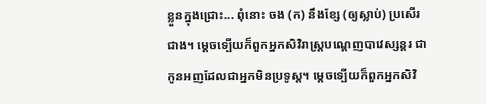ខ្លួនក្នុងជ្រោះ... ពុំនោះ ចង (ក) នឹងខែ្ស (ឲ្យស្លាប់) ប្រសើរជាង។ ម្តេចទ្បើយក៏ពួកអ្នកសិវិរាស្រ្តបណេ្តញបាវេស្សន្តរ ជាកូនអញដែលជាអ្នកមិនប្រទូស្ត។ ម្តេចទ្បើយក៏ពួកអ្នកសិវិ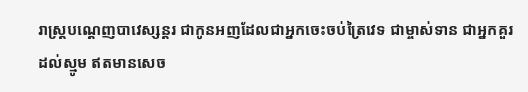រាស្រ្តបណ្តេញបាវេស្សន្តរ ជាកូនអញដែលជាអ្នកចេះចប់ត្រៃវេទ ជាម្ចាស់ទាន ជាអ្នកគួរដល់ស្មូម ឥតមានសេច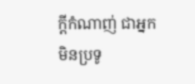ក្តីកំណាញ់ ជាអ្នកមិនប្រទូ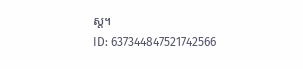ស្ត។
ID: 637344847521742566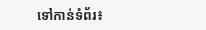ទៅកាន់ទំព័រ៖